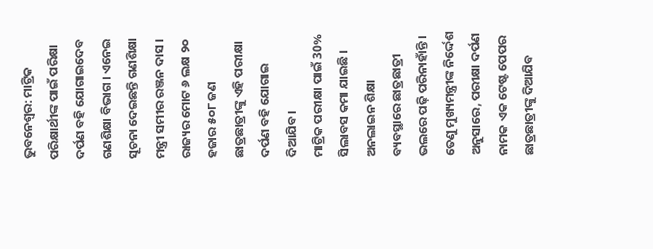ଭୁବନେଶ୍ବର: ମାଟ୍ରିକ ପରିକ୍ଷାର୍ଥୀଙ୍କ ପାଇଁ ପରିକ୍ଷା ଦର୍ପଣ ବହି ଯୋଗାଇଦେବ ଗଣଶିକ୍ଷା ବିଭାଗ । ଏନେଇ ସୂଚନା ଦେଇଛନ୍ତି ଗଣଶିକ୍ଷା ମନ୍ତ୍ରୀ ସମୀର ରଞ୍ଜନ ଦାସ । ରାଜ୍ୟର ମୋଟ ୬ ଲକ୍ଷ ୨୦ ହଜାର ୫୦୮ ଜଣ ଛାତ୍ରଛାତ୍ରୀଙ୍କୁ ଏହି ପରୀକ୍ଷା ଦର୍ପଣ ବହି ଯୋଗାଇ ଦିଆଯିବ।
ମାଟ୍ରିକ ପରୀକ୍ଷା ପାଇଁ 30% ସିଲାବସ କମା ଯାଇଛି । ଅନଲାଇନ ଶିକ୍ଷା ବ୍ୟବସ୍ଥାରେ ଛାତ୍ରଛାତ୍ରୀ ଭଲରେ ପଢ଼ି ପରିନାହାଁନ୍ତି । ତେଣୁ ମୁଖ୍ୟମନ୍ତ୍ରୀଙ୍କ ନିର୍ଦ୍ଦେଶ ଅନୁସାରେ, ପରୀକ୍ଷା ଦର୍ପଣ ନାମକ ଏକ ଟେଷ୍ଟ ପେପର ଛାତ୍ରଛାତ୍ରୀଙ୍କୁ ଦିଆଯିବ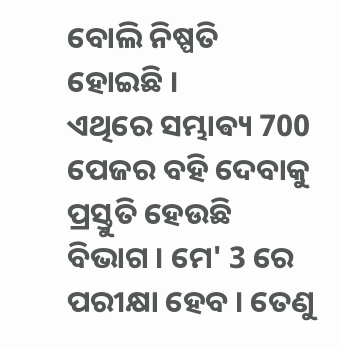ବୋଲି ନିଷ୍ପତି ହୋଇଛି ।
ଏଥିରେ ସମ୍ଭାଵ୍ୟ 700 ପେଜର ବହି ଦେବାକୁ ପ୍ରସ୍ତୁତି ହେଉଛି ବିଭାଗ । ମେ' 3 ରେ ପରୀକ୍ଷା ହେବ । ତେଣୁ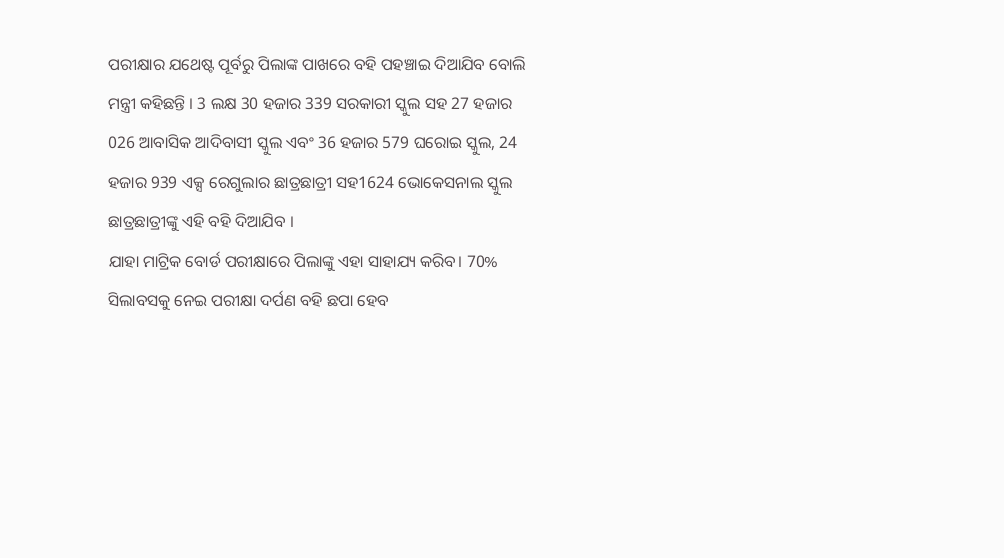ପରୀକ୍ଷାର ଯଥେଷ୍ଟ ପୂର୍ବରୁ ପିଲାଙ୍କ ପାଖରେ ବହି ପହଞ୍ଚାଇ ଦିଆଯିବ ବୋଲି ମନ୍ତ୍ରୀ କହିଛନ୍ତି । 3 ଲକ୍ଷ 30 ହଜାର 339 ସରକାରୀ ସ୍କୁଲ ସହ 27 ହଜାର 026 ଆବାସିକ ଆଦିବାସୀ ସ୍କୁଲ ଏବଂ 36 ହଜାର 579 ଘରୋଇ ସ୍କୁଲ, 24 ହଜାର 939 ଏକ୍ସ ରେଗୁଲାର ଛାତ୍ରଛାତ୍ରୀ ସହ1624 ଭୋକେସନାଲ ସ୍କୁଲ ଛାତ୍ରଛାତ୍ରୀଙ୍କୁ ଏହି ବହି ଦିଆଯିବ ।
ଯାହା ମାଟ୍ରିକ ବୋର୍ଡ ପରୀକ୍ଷାରେ ପିଲାଙ୍କୁ ଏହା ସାହାଯ୍ୟ କରିବ। 70% ସିଲାବସକୁ ନେଇ ପରୀକ୍ଷା ଦର୍ପଣ ବହି ଛପା ହେବ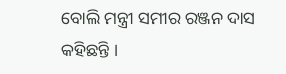ବୋଲି ମନ୍ତ୍ରୀ ସମୀର ରଞ୍ଜନ ଦାସ କହିଛନ୍ତି ।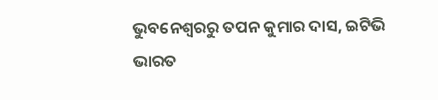ଭୁବନେଶ୍ବରରୁ ତପନ କୁମାର ଦାସ, ଇଟିଭି ଭାରତ